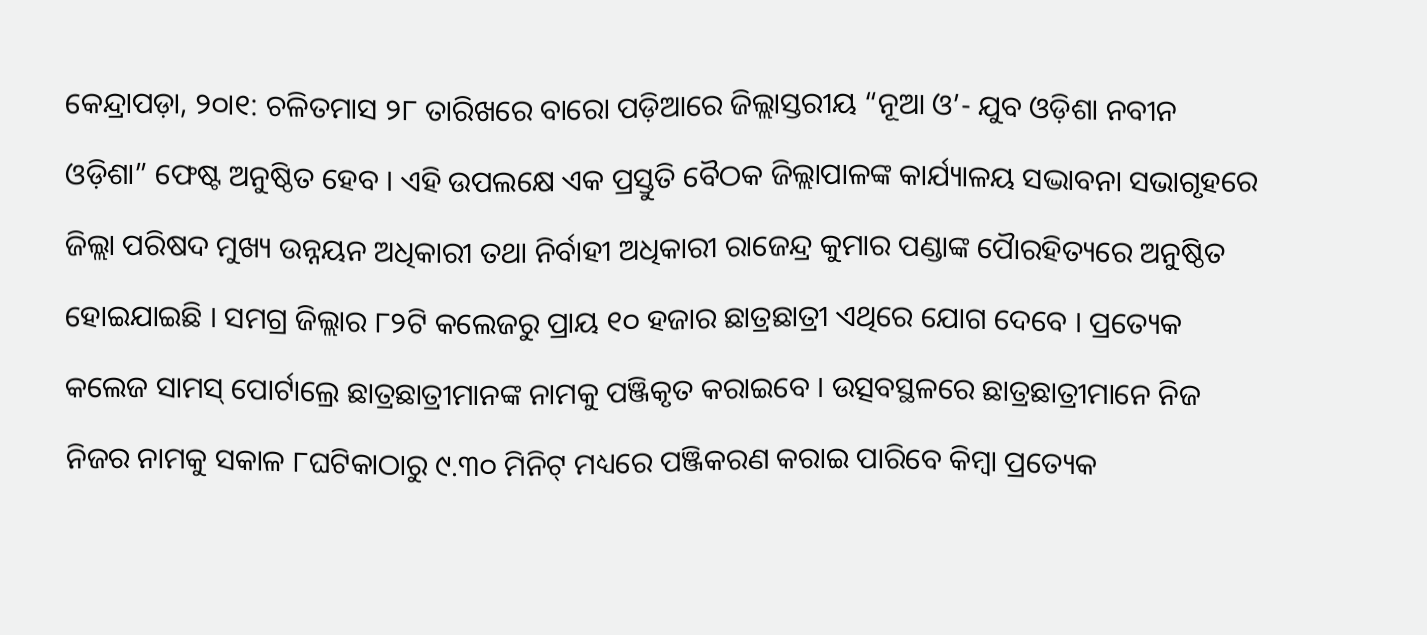କେନ୍ଦ୍ରାପଡ଼ା, ୨୦ା୧: ଚଳିତମାସ ୨୮ ତାରିଖରେ ବାରୋ ପଡ଼ିଆରେ ଜିଲ୍ଲାସ୍ତରୀୟ “ନୂଆ ଓ’- ଯୁବ ଓଡ଼ିଶା ନବୀନ ଓଡ଼ିଶା” ଫେଷ୍ଟ ଅନୁଷ୍ଠିତ ହେବ । ଏହି ଉପଲକ୍ଷେ ଏକ ପ୍ରସ୍ତୁତି ବୈଠକ ଜିଲ୍ଲାପାଳଙ୍କ କାର୍ଯ୍ୟାଳୟ ସଦ୍ଭାବନା ସଭାଗୃହରେ ଜିଲ୍ଲା ପରିଷଦ ମୁଖ୍ୟ ଉନ୍ନୟନ ଅଧିକାରୀ ତଥା ନିର୍ବାହୀ ଅଧିକାରୀ ରାଜେନ୍ଦ୍ର କୁମାର ପଣ୍ଡାଙ୍କ ପୈାରହିତ୍ୟରେ ଅନୁଷ୍ଠିତ ହୋଇଯାଇଛି । ସମଗ୍ର ଜିଲ୍ଲାର ୮୨ଟି କଲେଜରୁ ପ୍ରାୟ ୧୦ ହଜାର ଛାତ୍ରଛାତ୍ରୀ ଏଥିରେ ଯୋଗ ଦେବେ । ପ୍ରତ୍ୟେକ କଲେଜ ସାମସ୍ ପୋର୍ଟାଲ୍ରେ ଛାତ୍ରଛାତ୍ରୀମାନଙ୍କ ନାମକୁ ପଞ୍ଜିକୃତ କରାଇବେ । ଉତ୍ସବସ୍ଥଳରେ ଛାତ୍ରଛାତ୍ରୀମାନେ ନିଜ ନିଜର ନାମକୁ ସକାଳ ୮ଘଟିକାଠାରୁ ୯.୩୦ ମିନିଟ୍ ମଧ୍ୟରେ ପଞ୍ଜିକରଣ କରାଇ ପାରିବେ କିମ୍ବା ପ୍ରତ୍ୟେକ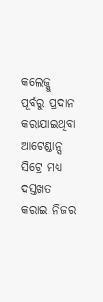କଲେଜ୍କୁ ପୂର୍ବରୁ ପ୍ରଦାନ କରାଯାଇଥିବା ଆଟେଣ୍ଡାନ୍ସ ସିଟ୍ରେ ମଧ୍ୟ ଦସ୍ତଖତ କରାଇ ନିଜର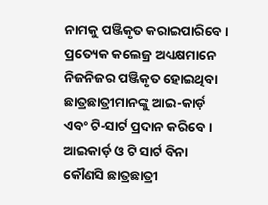ନାମକୁ ପଞ୍ଜିକୃତ କରାଇପାରିବେ । ପ୍ରତ୍ୟେକ କଲେଜ୍ର ଅଧ୍ୟକ୍ଷମାନେ ନିଜନିଜର ପଞ୍ଜିକୃତ ହୋଇଥିବା ଛାତ୍ରଛାତ୍ରୀମାନଙ୍କୁ ଆଇ-କାର୍ଡ଼ ଏବଂ ଟି-ସାର୍ଟ ପ୍ରଦାନ କରିବେ । ଆଇକାର୍ଡ଼ ଓ ଟି ସାର୍ଟ ବିନା କୌଣସି ଛାତ୍ରଛାତ୍ରୀ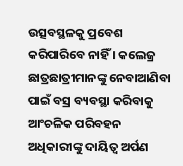ଉତ୍ସବସ୍ଥଳକୁ ପ୍ରବେଶ କରିପାରିବେ ନାହିଁ । କଲେଜ୍ର ଛାତ୍ରଛାତ୍ରୀମାନଙ୍କୁ ନେବାଆଣିବା ପାଇଁ ବସ୍ର ବ୍ୟବସ୍ଥା କରିବାକୁ ଆଂଚଳିକ ପରିବହନ ଅଧିକାରୀଙ୍କୁ ଦାୟିତ୍ୱ ଅର୍ପଣ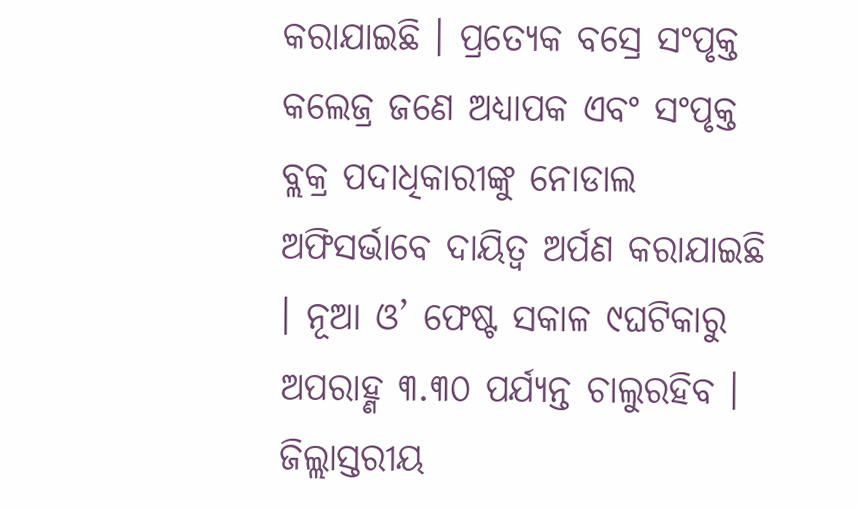କରାଯାଇଛି । ପ୍ରତ୍ୟେକ ବସ୍ରେ ସଂପୃକ୍ତ କଲେଜ୍ର ଜଣେ ଅଧ୍ୟାପକ ଏବଂ ସଂପୃକ୍ତ ବ୍ଲକ୍ର ପଦାଧିକାରୀଙ୍କୁ ନୋଡାଲ ଅଫିସର୍ଭାବେ ଦାୟିତ୍ୱ ଅର୍ପଣ କରାଯାଇଛି । ନୂଆ ଓ’ ଫେଷ୍ଟ ସକାଳ ୯ଘଟିକାରୁ ଅପରାହ୍ଣ ୩.୩୦ ପର୍ଯ୍ୟନ୍ତ ଚାଲୁରହିବ । ଜିଲ୍ଲାସ୍ତରୀୟ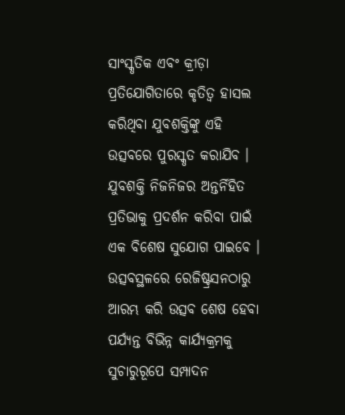ସାଂସ୍କୃତିକ ଏବଂ କ୍ରୀଡ଼ା ପ୍ରତିଯୋଗିତାରେ କୃତିତ୍ୱ ହାସଲ କରିଥିବା ଯୁବଶକ୍ତିଙ୍କୁ ଏହି ଉତ୍ସବରେ ପୁରସ୍କୃତ କରାଯିବ । ଯୁବଶକ୍ତି ନିଜନିଜର ଅନ୍ତର୍ନିହିତ ପ୍ରତିଭାକୁ ପ୍ରଦର୍ଶନ କରିବା ପାଇଁ ଏକ ବିଶେଷ ସୁଯୋଗ ପାଇବେ । ଉତ୍ସବସ୍ଥଳରେ ରେଜିଷ୍ଟ୍ରସନଠାରୁ ଆରମ୍ଭ କରି ଉତ୍ସବ ଶେଷ ହେବା ପର୍ଯ୍ୟନ୍ତ ବିଭିନ୍ନ କାର୍ଯ୍ୟକ୍ରମକୁ ସୁଚାରୁରୂପେ ସମ୍ପାଦନ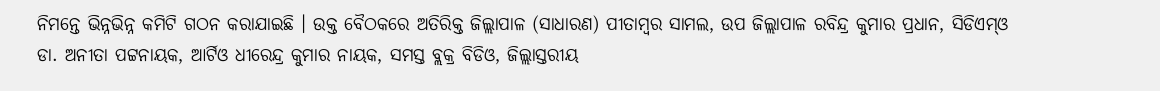ନିମନ୍ତେ ଭିନ୍ନଭିନ୍ନ କମିଟି ଗଠନ କରାଯାଇଛି । ଉକ୍ତ ବୈଠକରେ ଅତିରିକ୍ତ ଜିଲ୍ଲାପାଳ (ସାଧାରଣ) ପୀତାମ୍ବର ସାମଲ, ଉପ ଜିଲ୍ଲାପାଳ ରବିନ୍ଦ୍ର କୁମାର ପ୍ରଧାନ, ସିଡିଏମ୍ଓ ଡା. ଅନୀତା ପଟ୍ଟନାୟକ, ଆର୍ଟିଓ ଧୀରେନ୍ଦ୍ର କୁମାର ନାୟକ, ସମସ୍ତ ବ୍ଲକ୍ର ବିଡିଓ, ଜିଲ୍ଲାସ୍ତରୀୟ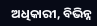ଅଧିକାରୀ, ବିଭିନ୍ନ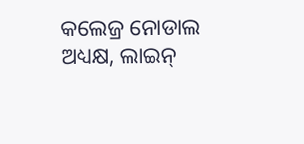କଲେଜ୍ର ନୋଡାଲ ଅଧ୍ୟକ୍ଷ, ଲାଇନ୍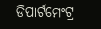ଡିପାର୍ଟମେଂଟ୍ର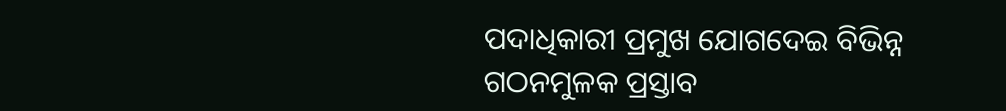ପଦାଧିକାରୀ ପ୍ରମୁଖ ଯୋଗଦେଇ ବିଭିନ୍ନ ଗଠନମୁଳକ ପ୍ରସ୍ତାବ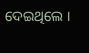ଦେଇଥିଲେ ।